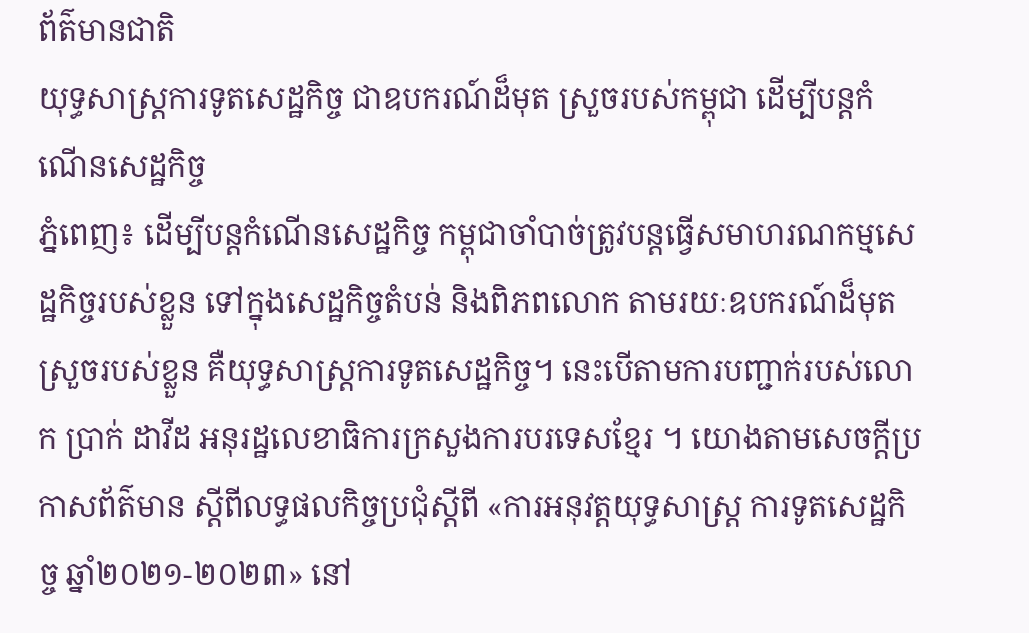ព័ត៌មានជាតិ
យុទ្ធសាស្រ្តការទូតសេដ្ឋកិច្ច ជាឧបករណ៍ដ៏មុត ស្រួចរបស់កម្ពុជា ដើម្បីបន្តកំណើនសេដ្ឋកិច្ច
ភ្នំពេញ៖ ដើម្បីបន្តកំណើនសេដ្ឋកិច្ច កម្ពុជាចាំបាច់ត្រូវបន្តធ្វើសមាហរណកម្មសេដ្ឋកិច្ចរបស់ខ្លួន ទៅក្នុងសេដ្ឋកិច្ចតំបន់ និងពិភពលោក តាមរយៈឧបករណ៍ដ៏មុតស្រួចរបស់ខ្លួន គឺយុទ្ធសាស្រ្តការទូតសេដ្ឋកិច្ច។ នេះបើតាមការបញ្ជាក់របស់លោក ប្រាក់ ដាវីដ អនុរដ្ឋលេខាធិការក្រសួងការបរទេសខ្មែរ ។ យោងតាមសេចក្ដីប្រកាសព័ត៌មាន ស្ដីពីលទ្ធផលកិច្ចប្រជុំស្តីពី «ការអនុវត្តយុទ្ធសាស្រ្ត ការទូតសេដ្ឋកិច្ច ឆ្នាំ២០២១-២០២៣» នៅ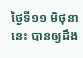ថ្ងៃទី១១ មិថុនានេះ បានឲ្យដឹង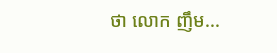ថា លោក ញឹម...